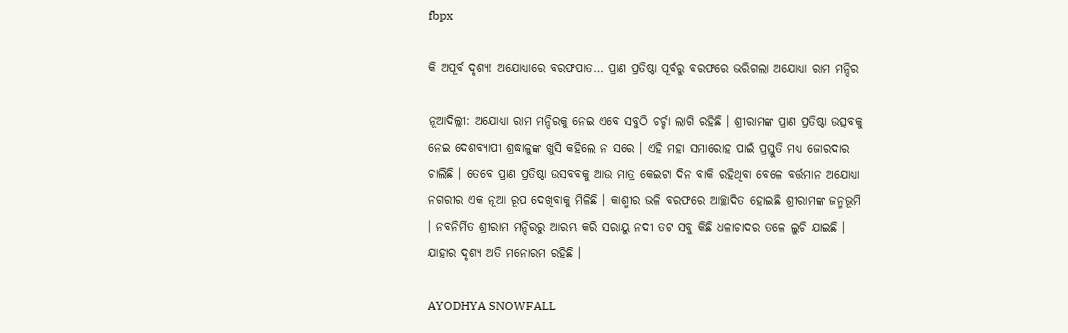fbpx

କି ଅପୂର୍ବ ଦୃଶ୍ୟ! ଅଯୋଧ୍ୟାରେ ବରଫପାତ… ପ୍ରାଣ ପ୍ରତିଷ୍ଠା ପୂର୍ବରୁ ବରଫରେ ଭରିଗଲା ଅଯୋଧ୍ୟା ରାମ ମନ୍ଦିର

ନୂଆଦିଲ୍ଲୀ: ଅଯୋଧ୍ୟା ରାମ ମନ୍ଦିରକୁ ନେଇ ଏବେ ସବୁଠି ଚର୍ଚ୍ଚା ଲାଗି ରହିଛି । ଶ୍ରୀରାମଙ୍କ ପ୍ରାଣ ପ୍ରତିଷ୍ଠା ଉତ୍ସବକୁ ନେଇ ଦେଶବ୍ୟାପୀ ଶ୍ରଦ୍ଧାଳୁଙ୍କ ଖୁସି କହିଲେ ନ ସରେ । ଏହି ମହା ସମାରୋହ ପାଇଁ ପ୍ରସ୍ତୁତି ମଧ୍ୟ ଜୋରଦାର ଚାଲିଛି । ତେବେ ପ୍ରାଣ ପ୍ରତିଷ୍ଠା ଉସବବକୁ ଆଉ ମାତ୍ର କେଇଟା ଦିନ ବାକି ରହିଥିବା ବେଳେ ବର୍ତ୍ତମାନ ଅଯୋଧ୍ୟା ନଗରୀର ଏକ ନୂଆ ରୂପ ଦେଖିବାକୁ ମିଳିଛି । କାଶ୍ମୀର ଭଳି ବରଫରେ ଆଚ୍ଛାଦିତ ହୋଇଛି ଶ୍ରୀରାମଙ୍କ ଜନ୍ମଭୂମି । ନବନିର୍ମିତ ଶ୍ରୀରାମ ମନ୍ଦିରରୁ ଆରମ୍ଭ କରି ସରାୟୁ ନଦୀ ତଟ ସବୁ କିଛି ଧଳାଚାଦର ତଳେ ଲୁଚି ଯାଇଛି । ଯାହାର ଦୃଶ୍ୟ ଅତି ମନୋରମ ରହିଛି ।

AYODHYA SNOWFALL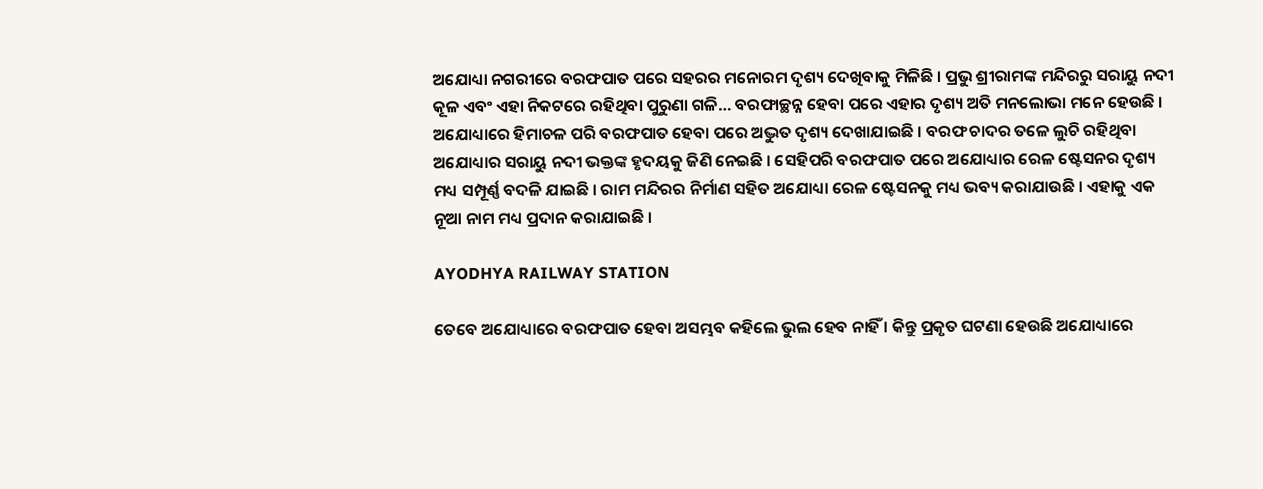ଅଯୋଧ୍ୟା ନଗରୀରେ ବରଫପାତ ପରେ ସହରର ମନୋରମ ଦୃଶ୍ୟ ଦେଖିବାକୁ ମିଳିଛି । ପ୍ରଭୁ ଶ୍ରୀରାମଙ୍କ ମନ୍ଦିରରୁ ସରାୟୁ ନଦୀ କୂଳ ଏବଂ ଏହା ନିକଟରେ ରହିଥିବା ପୁରୁଣା ଗଳି… ବରଫାଚ୍ଛନ୍ନ ହେବା ପରେ ଏହାର ଦୃଶ୍ୟ ଅତି ମନଲୋଭା ମନେ ହେଉଛି । ଅଯୋଧ୍ୟାରେ ହିମାଚଳ ପରି ବରଫପାତ ହେବା ପରେ ଅଦ୍ଭୁତ ଦୃଶ୍ୟ ଦେଖାଯାଇଛି । ବରଫ ଚାଦର ତଳେ ଲୁଚି ରହିଥିବା ଅଯୋଧ୍ୟାର ସରାୟୁ ନଦୀ ଭକ୍ତଙ୍କ ହୃଦୟକୁ ଜିଣି ନେଇଛି । ସେହିପରି ବରଫପାତ ପରେ ଅଯୋଧ୍ୟାର ରେଳ ଷ୍ଟେସନର ଦୃଶ୍ୟ ମଧ୍ୟ ସମ୍ପୂର୍ଣ୍ଣ ବଦଳି ଯାଇଛି । ରାମ ମନ୍ଦିରର ନିର୍ମାଣ ସହିତ ଅଯୋଧ୍ୟା ରେଳ ଷ୍ଟେସନକୁ ମଧ୍ୟ ଭବ୍ୟ କରାଯାଉଛି । ଏହାକୁ ଏକ ନୂଆ ନାମ ମଧ୍ୟ ପ୍ରଦାନ କରାଯାଇଛି ।

AYODHYA RAILWAY STATION

ତେବେ ଅଯୋଧ୍ୟାରେ ବରଫପାତ ହେବା ଅସମ୍ଭବ କହିଲେ ଭୁଲ ହେବ ନାହିଁ । କିନ୍ତୁ ପ୍ରକୃତ ଘଟଣା ହେଉଛି ଅଯୋଧ୍ୟାରେ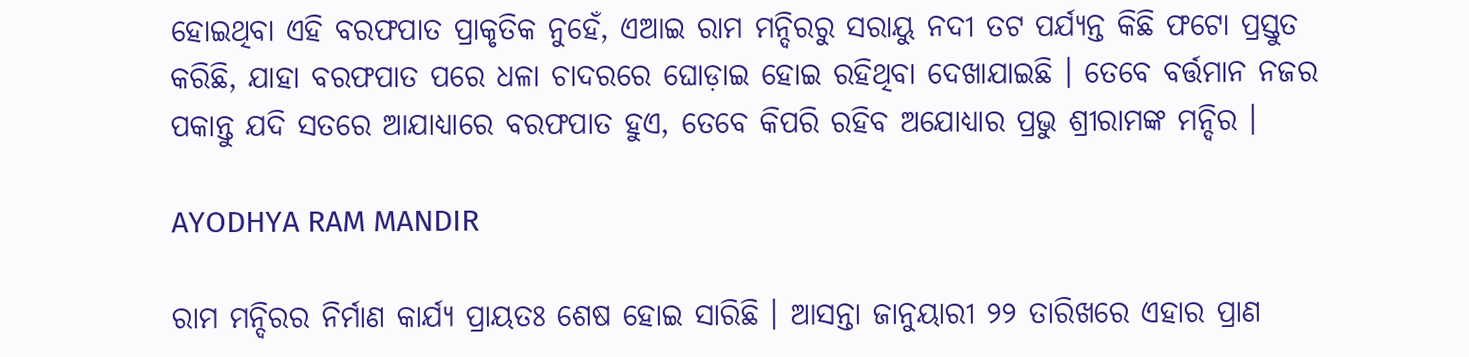ହୋଇଥିବା ଏହି ବରଫପାତ ପ୍ରାକୃତିକ ନୁହେଁ, ଏଆଇ ରାମ ମନ୍ଦିରରୁ ସରାୟୁ ନଦୀ ତଟ ପର୍ଯ୍ୟନ୍ତ କିଛି ଫଟୋ ପ୍ରସ୍ତୁତ କରିଛି, ଯାହା ବରଫପାତ ପରେ ଧଳା ଚାଦରରେ ଘୋଡ଼ାଇ ହୋଇ ରହିଥିବା ଦେଖାଯାଇଛି । ତେବେ ବର୍ତ୍ତମାନ ନଜର ପକାନ୍ତୁ ଯଦି ସତରେ ଆଯାଧ୍ୟାରେ ବରଫପାତ ହୁଏ, ତେବେ କିପରି ରହିବ ଅଯୋଧ୍ୟାର ପ୍ରଭୁ ଶ୍ରୀରାମଙ୍କ ମନ୍ଦିର ।

AYODHYA RAM MANDIR

ରାମ ମନ୍ଦିରର ନିର୍ମାଣ କାର୍ଯ୍ୟ ପ୍ରାୟତଃ ଶେଷ ହୋଇ ସାରିଛି । ଆସନ୍ତା ଜାନୁୟାରୀ ୨୨ ତାରିଖରେ ଏହାର ପ୍ରାଣ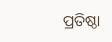ପ୍ରତିଷ୍ଠା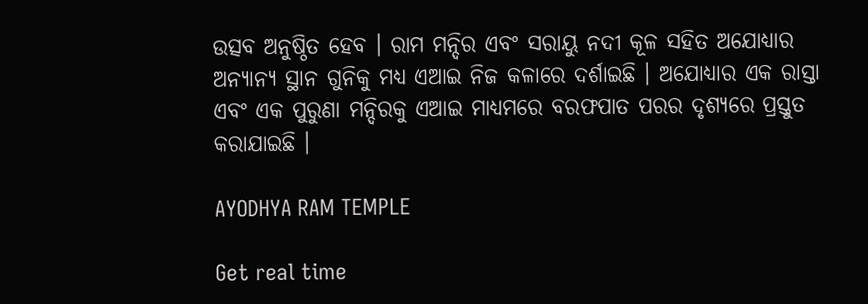ଉତ୍ସବ ଅନୁଷ୍ଠିତ ହେବ । ରାମ ମନ୍ଦିର ଏବଂ ସରାୟୁ ନଦୀ କୂଳ ସହିତ ଅଯୋଧ୍ୟାର ଅନ୍ୟାନ୍ୟ ସ୍ଥାନ ଗୁନିକୁ ମଧ୍ୟ ଏଆଇ ନିଜ କଳାରେ ଦର୍ଶାଇଛି । ଅଯୋଧ୍ୟାର ଏକ ରାସ୍ତା ଏବଂ ଏକ ପୁରୁଣା ମନ୍ଦିରକୁ ଏଆଇ ମାଧ୍ୟମରେ ବରଫପାତ ପରର ଦୃଶ୍ୟରେ ପ୍ରସ୍ତୁତ କରାଯାଇଛି ।

AYODHYA RAM TEMPLE

Get real time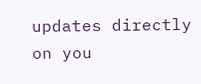updates directly on you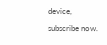device, subscribe now.